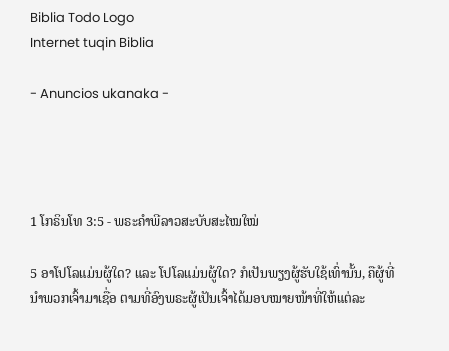Biblia Todo Logo
Internet tuqin Biblia

- Anuncios ukanaka -




1 ໂກຣິນໂທ 3:5 - ພຣະຄຳພີລາວສະບັບສະໄໝໃໝ່

5 ອາໂປໂລແມ່ນຜູ້ໃດ? ແລະ ໂປໂລແມ່ນຜູ້ໃດ? ກໍເປັນພຽງຜູ້ຮັບໃຊ້ເທົ່ານັ້ນ, ຄືຜູ້ທີ່ນຳພວກເຈົ້າມາເຊື່ອ ຕາມທີ່ອົງພຣະຜູ້ເປັນເຈົ້າໄດ້ມອບໝາຍໜ້າທີ່ໃຫ້ແຕ່ລະ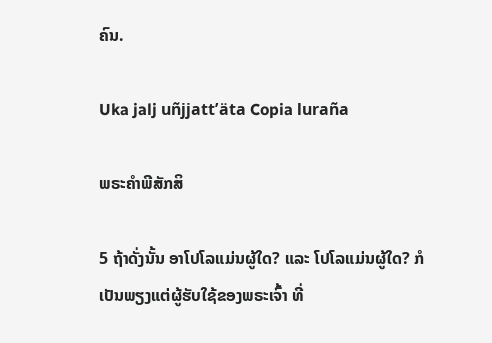ຄົນ.

Uka jalj uñjjattʼäta Copia luraña

ພຣະຄຳພີສັກສິ

5 ຖ້າດັ່ງນັ້ນ ອາໂປໂລແມ່ນຜູ້ໃດ? ແລະ ໂປໂລແມ່ນຜູ້ໃດ? ກໍເປັນພຽງແຕ່ຜູ້ຮັບໃຊ້ຂອງພຣະເຈົ້າ ທີ່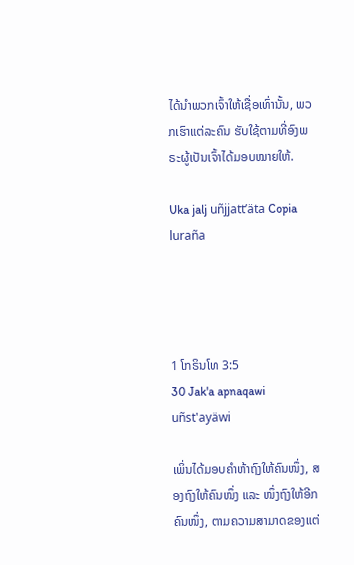ໄດ້ນຳພວກເຈົ້າໃຫ້ເຊື່ອເທົ່ານັ້ນ, ພວກເຮົາແຕ່ລະຄົນ ຮັບໃຊ້ຕາມທີ່ອົງພຣະຜູ້ເປັນເຈົ້າໄດ້ມອບໝາຍໃຫ້.

Uka jalj uñjjattʼäta Copia luraña




1 ໂກຣິນໂທ 3:5
30 Jak'a apnaqawi uñst'ayäwi

ເພິ່ນໄດ້ມອບຄຳຫ້າຖົງໃຫ້ຄົນໜຶ່ງ, ສອງຖົງໃຫ້ຄົນໜຶ່ງ ແລະ ໜຶ່ງຖົງໃຫ້ອີກຄົນໜຶ່ງ, ຕາມຄວາມສາມາດຂອງແຕ່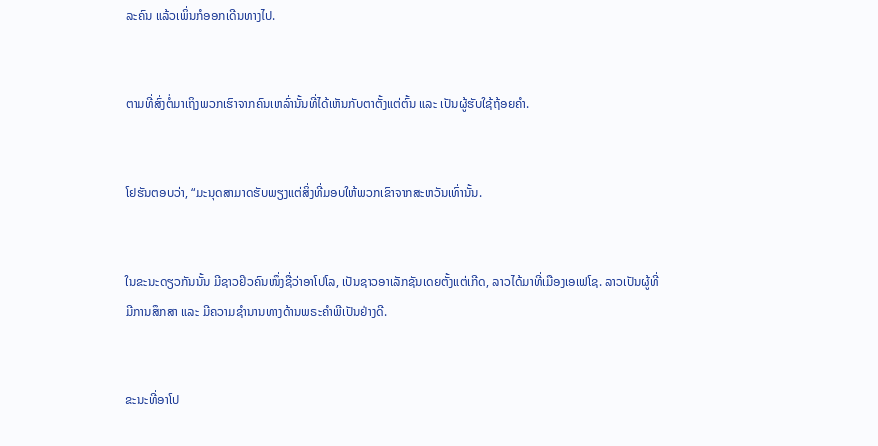ລະຄົນ ແລ້ວເພິ່ນກໍອອກເດີນທາງໄປ.


ຕາມທີ່ສົ່ງຕໍ່ມາເຖິງພວກເຮົາຈາກຄົນເຫລົ່ານັ້ນທີ່ໄດ້ເຫັນກັບຕາຕັ້ງແຕ່ຕົ້ນ ແລະ ເປັນຜູ້ຮັບໃຊ້ຖ້ອຍຄຳ.


ໂຢຮັນຕອບວ່າ, “ມະນຸດສາມາດຮັບພຽງແຕ່ສິ່ງທີ່ມອບໃຫ້ພວກເຂົາຈາກສະຫວັນເທົ່ານັ້ນ.


ໃນຂະນະດຽວກັນນັ້ນ ມີຊາວຢິວຄົນໜຶ່ງຊື່ວ່າອາໂປໂລ, ເປັນຊາວອາເລັກຊັນເດຍຕັ້ງແຕ່ເກີດ, ລາວໄດ້ມາທີ່ເມືອງເອເຟໂຊ. ລາວເປັນຜູ້ທີ່ມີການສຶກສາ ແລະ ມີຄວາມຊຳນານທາງດ້ານພຣະຄຳພີເປັນຢ່າງດີ.


ຂະນະທີ່ອາໂປ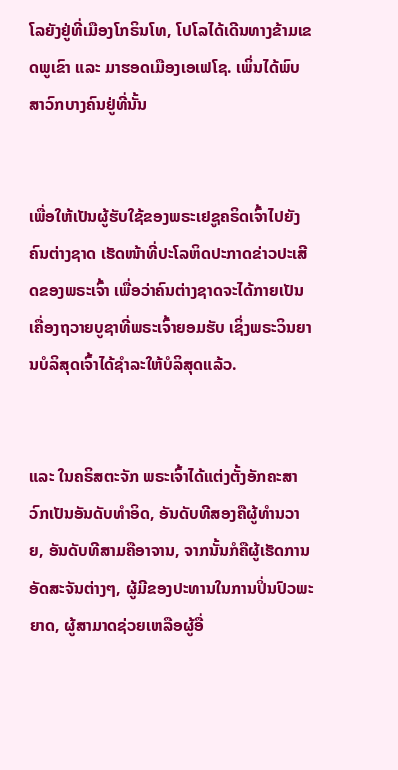ໂລຍັງຢູ່ທີ່ເມືອງໂກຣິນໂທ, ໂປໂລໄດ້ເດີນທາງຂ້າມເຂດພູເຂົາ ແລະ ມາຮອດເມືອງເອເຟໂຊ. ເພິ່ນໄດ້ພົບສາວົກບາງຄົນຢູ່ທີ່ນັ້ນ


ເພື່ອໃຫ້ເປັນຜູ້ຮັບໃຊ້ຂອງພຣະເຢຊູຄຣິດເຈົ້າໄປຍັງຄົນຕ່າງຊາດ ເຮັດໜ້າທີ່ປະໂລຫິດປະກາດຂ່າວປະເສີດຂອງພຣະເຈົ້າ ເພື່ອວ່າຄົນຕ່າງຊາດຈະໄດ້ກາຍເປັນເຄື່ອງຖວາຍບູຊາທີ່ພຣະເຈົ້າຍອມຮັບ ເຊິ່ງພຣະວິນຍານບໍລິສຸດເຈົ້າໄດ້ຊຳລະໃຫ້ບໍລິສຸດແລ້ວ.


ແລະ ໃນຄຣິສຕະຈັກ ພຣະເຈົ້າໄດ້ແຕ່ງຕັ້ງອັກຄະສາວົກເປັນອັນດັບທຳອິດ, ອັນດັບທີສອງຄືຜູ້ທຳນວາຍ, ອັນດັບທີສາມຄືອາຈານ, ຈາກນັ້ນກໍຄືຜູ້ເຮັດການອັດສະຈັນຕ່າງໆ, ຜູ້ມີຂອງປະທານໃນການປິ່ນປົວພະຍາດ, ຜູ້ສາມາດຊ່ວຍເຫລືອຜູ້ອື່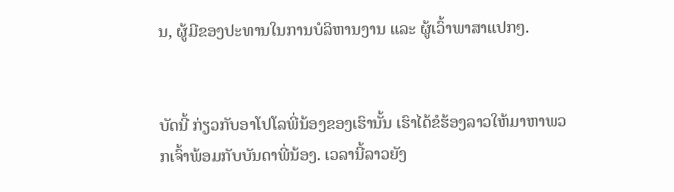ນ, ຜູ້ມີຂອງປະທານໃນການບໍລິຫານງານ ແລະ ຜູ້ເວົ້າພາສາແປກໆ.


ບັດນີ້ ກ່ຽວກັບອາໂປໂລພີ່ນ້ອງຂອງເຮົານັ້ນ ເຮົາໄດ້ຂໍຮ້ອງລາວໃຫ້ມາຫາພວກເຈົ້າພ້ອມກັບບັນດາພີ່ນ້ອງ. ເວລານີ້ລາວຍັງ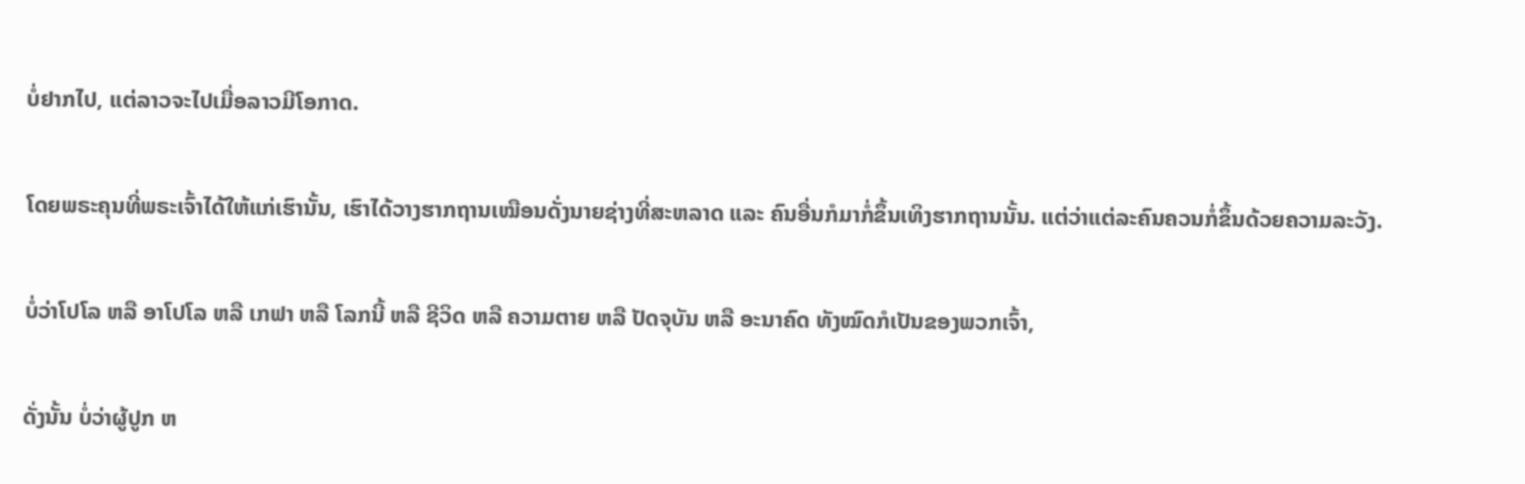ບໍ່ຢາກໄປ, ແຕ່ລາວຈະໄປເມື່ອລາວມີໂອກາດ.


ໂດຍພຣະຄຸນທີ່ພຣະເຈົ້າໄດ້ໃຫ້ແກ່ເຮົານັ້ນ, ເຮົາໄດ້ວາງຮາກຖານເໝືອນດັ່ງນາຍຊ່າງທີ່ສະຫລາດ ແລະ ຄົນອື່ນກໍມາກໍ່ຂຶ້ນເທິງຮາກຖານນັ້ນ. ແຕ່ວ່າແຕ່ລະຄົນຄວນກໍ່ຂຶ້ນດ້ວຍຄວາມລະວັງ.


ບໍ່ວ່າໂປໂລ ຫລື ອາໂປໂລ ຫລື ເກຟາ ຫລື ໂລກນີ້ ຫລື ຊີວິດ ຫລື ຄວາມຕາຍ ຫລື ປັດຈຸບັນ ຫລື ອະນາຄົດ ທັງໝົດກໍເປັນຂອງພວກເຈົ້າ,


ດັ່ງນັ້ນ ບໍ່ວ່າຜູ້ປູກ ຫ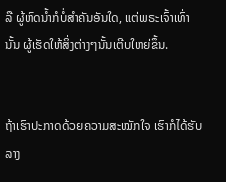ລື ຜູ້ຫົດນ້ຳກໍບໍ່ສຳຄັນອັນໃດ, ແຕ່ພຣະເຈົ້າເທົ່ານັ້ນ ຜູ້ເຮັດໃຫ້ສິ່ງຕ່າງໆນັ້ນເຕີບໃຫຍ່ຂຶ້ນ.


ຖ້າເຮົາປະກາດດ້ວຍຄວາມສະໝັກໃຈ ເຮົາກໍໄດ້ຮັບລາງ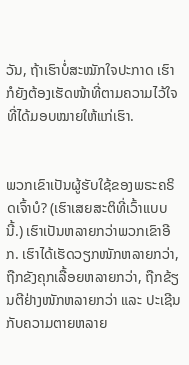ວັນ, ຖ້າເຮົາບໍ່ສະໝັກໃຈປະກາດ ເຮົາກໍຍັງຕ້ອງເຮັດໜ້າທີ່ຕາມຄວາມໄວ້ໃຈທີ່ໄດ້ມອບໝາຍໃຫ້ແກ່ເຮົາ.


ພວກເຂົາເປັນຜູ້ຮັບໃຊ້ຂອງພຣະຄຣິດເຈົ້າບໍ? (ເຮົາເສຍສະຕິທີ່ເວົ້າແບບນີ້.) ເຮົາເປັນຫລາຍກວ່າພວກເຂົາອີກ. ເຮົາໄດ້ເຮັດວຽກໜັກຫລາຍກວ່າ, ຖືກຂັງຄຸກເລື້ອຍຫລາຍກວ່າ, ຖືກຂ້ຽນຕີຢ່າງໜັກຫລາຍກວ່າ ແລະ ປະເຊີນກັບຄວາມຕາຍຫລາຍ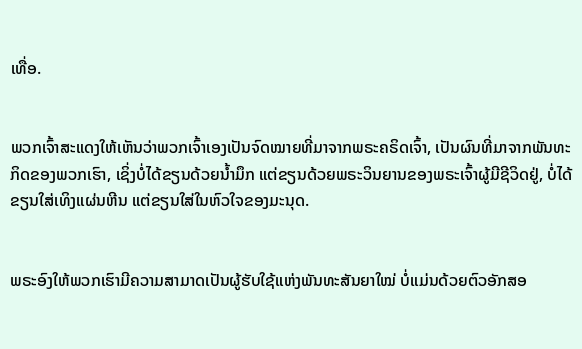ເທື່ອ.


ພວກເຈົ້າສະແດງໃຫ້ເຫັນວ່າພວກເຈົ້າເອງເປັນຈົດໝາຍທີ່ມາຈາກພຣະຄຣິດເຈົ້າ, ເປັນຜົນທີ່ມາຈາກພັນທະກິດຂອງພວກເຮົາ, ເຊິ່ງບໍ່ໄດ້ຂຽນດ້ວຍນ້ຳມຶກ ແຕ່ຂຽນດ້ວຍພຣະວິນຍານຂອງພຣະເຈົ້າຜູ້ມີຊີວິດຢູ່, ບໍ່ໄດ້ຂຽນໃສ່ເທິງແຜ່ນຫີນ ແຕ່ຂຽນໃສ່ໃນຫົວໃຈຂອງມະນຸດ.


ພຣະອົງໃຫ້ພວກເຮົາມີຄວາມສາມາດເປັນຜູ້ຮັບໃຊ້ແຫ່ງພັນທະສັນຍາໃໝ່ ບໍ່ແມ່ນດ້ວຍຕົວອັກສອ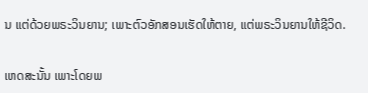ນ ແຕ່ດ້ວຍພຣະວິນຍານ; ເພາະຕົວອັກສອນເຮັດໃຫ້ຕາຍ, ແຕ່ພຣະວິນຍານໃຫ້ຊີວິດ.


ເຫດສະນັ້ນ ເພາະໂດຍພ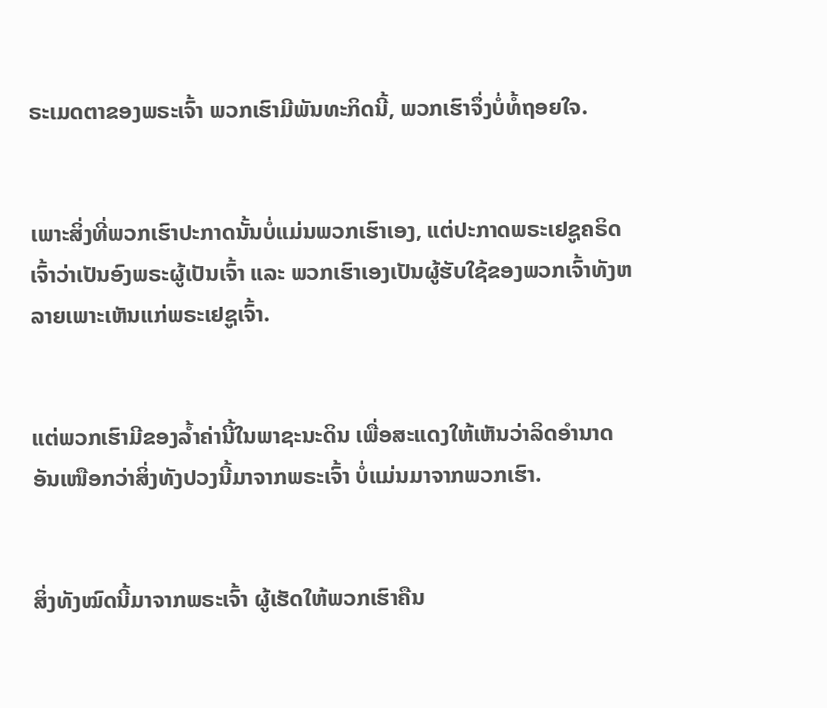ຣະເມດຕາຂອງພຣະເຈົ້າ ພວກເຮົາມີພັນທະກິດນີ້, ພວກເຮົາຈຶ່ງບໍ່ທໍ້ຖອຍໃຈ.


ເພາະສິ່ງທີ່ພວກເຮົາປະກາດນັ້ນບໍ່ແມ່ນພວກເຮົາເອງ, ແຕ່ປະກາດພຣະເຢຊູຄຣິດເຈົ້າວ່າເປັນອົງພຣະຜູ້ເປັນເຈົ້າ ແລະ ພວກເຮົາເອງເປັນຜູ້ຮັບໃຊ້ຂອງພວກເຈົ້າທັງຫລາຍເພາະເຫັນແກ່ພຣະເຢຊູເຈົ້າ.


ແຕ່ພວກເຮົາມີຂອງລ້ຳຄ່ານີ້ໃນພາຊະນະດິນ ເພື່ອສະແດງໃຫ້ເຫັນວ່າລິດອຳນາດອັນເໜືອກວ່າສິ່ງທັງປວງນີ້ມາຈາກພຣະເຈົ້າ ບໍ່ແມ່ນມາຈາກພວກເຮົາ.


ສິ່ງທັງໝົດນີ້ມາຈາກພຣະເຈົ້າ ຜູ້ເຮັດໃຫ້ພວກເຮົາຄືນ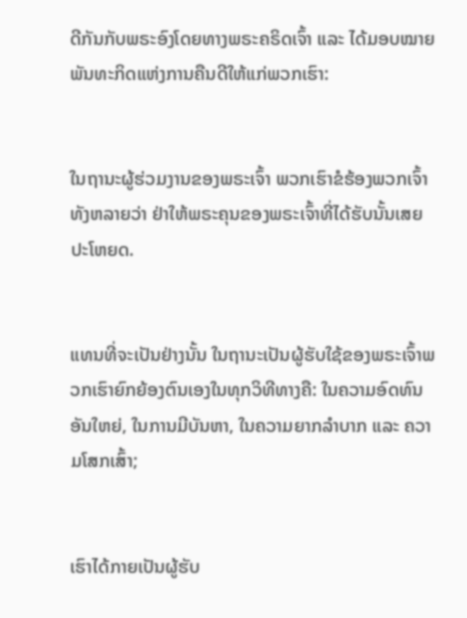ດີກັນກັບພຣະອົງໂດຍທາງພຣະຄຣິດເຈົ້າ ແລະ ໄດ້ມອບໝາຍພັນທະກິດແຫ່ງການຄືນດີໃຫ້ແກ່ພວກເຮົາ:


ໃນຖານະຜູ້ຮ່ວມງານຂອງພຣະເຈົ້າ ພວກເຮົາຂໍຮ້ອງພວກເຈົ້າທັງຫລາຍວ່າ ຢ່າໃຫ້ພຣະຄຸນຂອງພຣະເຈົ້າທີ່ໄດ້ຮັບນັ້ນເສຍປະໂຫຍດ.


ແທນທີ່ຈະເປັນຢ່າງນັ້ນ ໃນຖານະເປັນຜູ້ຮັບໃຊ້ຂອງພຣະເຈົ້າພວກເຮົາຍົກຍ້ອງຕົນເອງໃນທຸກວິທີທາງຄື: ໃນຄວາມອົດທົນອັນໃຫຍ່, ໃນການມີບັນຫາ, ໃນຄວາມຍາກລຳບາກ ແລະ ຄວາມໂສກເສົ້າ;


ເຮົາໄດ້ກາຍເປັນຜູ້ຮັບ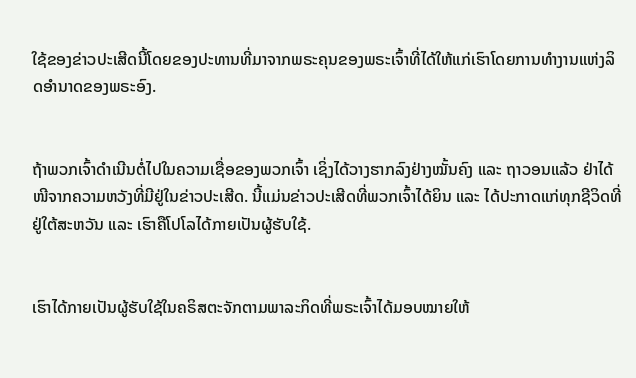ໃຊ້ຂອງຂ່າວປະເສີດນີ້ໂດຍຂອງປະທານທີ່ມາຈາກພຣະຄຸນຂອງພຣະເຈົ້າທີ່ໄດ້ໃຫ້ແກ່ເຮົາໂດຍການທຳງານແຫ່ງລິດອຳນາດຂອງພຣະອົງ.


ຖ້າພວກເຈົ້າດໍາເນີນຕໍ່ໄປໃນຄວາມເຊື່ອຂອງພວກເຈົ້າ ເຊິ່ງໄດ້ວາງຮາກລົງຢ່າງໝັ້ນຄົງ ແລະ ຖາວອນແລ້ວ ຢ່າໄດ້ໜີຈາກຄວາມຫວັງທີ່ມີຢູ່ໃນຂ່າວປະເສີດ. ນີ້ແມ່ນຂ່າວປະເສີດທີ່ພວກເຈົ້າໄດ້ຍິນ ແລະ ໄດ້ປະກາດແກ່ທຸກຊີວິດທີ່ຢູ່ໃຕ້ສະຫວັນ ແລະ ເຮົາຄືໂປໂລໄດ້ກາຍເປັນຜູ້ຮັບໃຊ້.


ເຮົາໄດ້ກາຍເປັນຜູ້ຮັບໃຊ້ໃນຄຣິສຕະຈັກຕາມພາລະກິດທີ່ພຣະເຈົ້າໄດ້ມອບໝາຍໃຫ້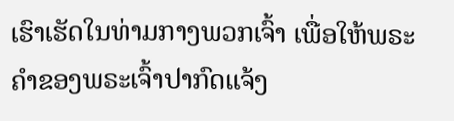ເຮົາເຮັດໃນທ່າມກາງພວກເຈົ້າ ເພື່ອໃຫ້ພຣະຄຳຂອງພຣະເຈົ້າປາກົດແຈ້ງ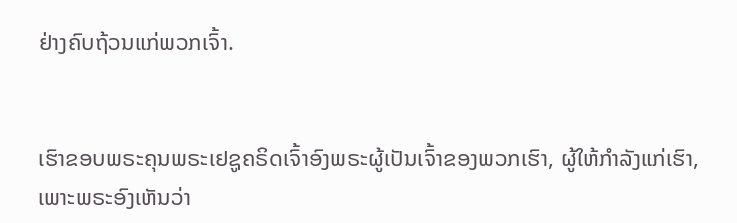ຢ່າງຄົບຖ້ວນແກ່ພວກເຈົ້າ.


ເຮົາຂອບພຣະຄຸນພຣະເຢຊູຄຣິດເຈົ້າອົງພຣະຜູ້ເປັນເຈົ້າຂອງພວກເຮົາ, ຜູ້ໃຫ້ກຳລັງແກ່ເຮົາ, ເພາະພຣະອົງເຫັນວ່າ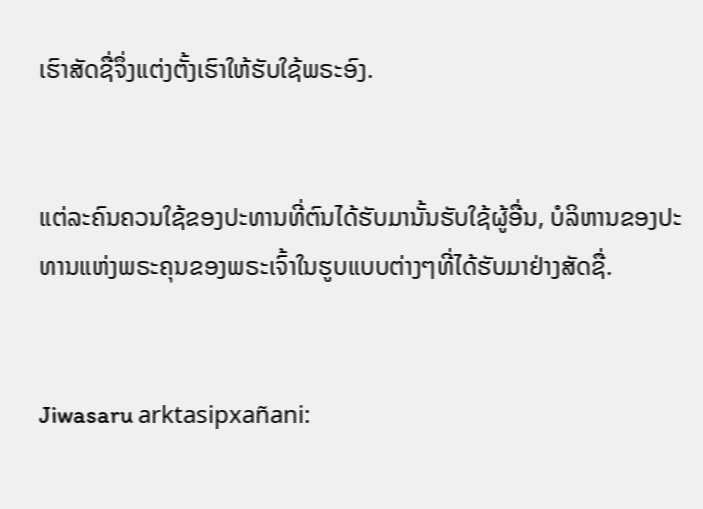ເຮົາສັດຊື່ຈຶ່ງແຕ່ງຕັ້ງເຮົາໃຫ້ຮັບໃຊ້ພຣະອົງ.


ແຕ່ລະຄົນຄວນໃຊ້ຂອງປະທານທີ່ຕົນໄດ້ຮັບມານັ້ນຮັບໃຊ້ຜູ້ອື່ນ, ບໍລິຫານຂອງປະທານແຫ່ງພຣະຄຸນຂອງພຣະເຈົ້າໃນຮູບແບບຕ່າງໆທີ່ໄດ້ຮັບມາຢ່າງສັດຊື່.


Jiwasaru arktasipxañani: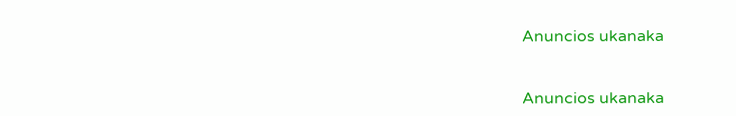Anuncios ukanaka


Anuncios ukanaka